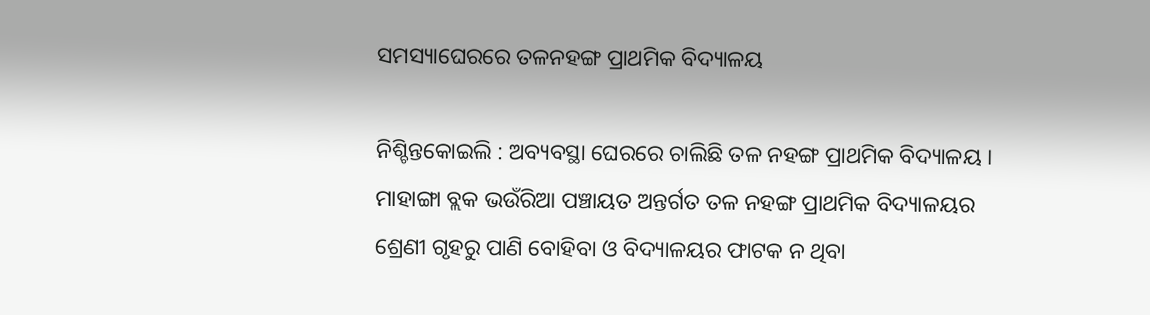ସମସ୍ୟାଘେରରେ ତଳନହଙ୍ଗ ପ୍ରାଥମିକ ବିଦ୍ୟାଳୟ

ନିଶ୍ଚିନ୍ତକୋଇଲି : ଅବ୍ୟବସ୍ଥା ଘେରରେ ଚାଲିଛି ତଳ ନହଙ୍ଗ ପ୍ରାଥମିକ ବିଦ୍ୟାଳୟ । ମାହାଙ୍ଗା ବ୍ଲକ ଭଉଁରିଆ ପଞ୍ଚାୟତ ଅନ୍ତର୍ଗତ ତଳ ନହଙ୍ଗ ପ୍ରାଥମିକ ବିଦ୍ୟାଳୟର ଶ୍ରେଣୀ ଗୃହରୁ ପାଣି ବୋହିବା ଓ ବିଦ୍ୟାଳୟର ଫାଟକ ନ ଥିବା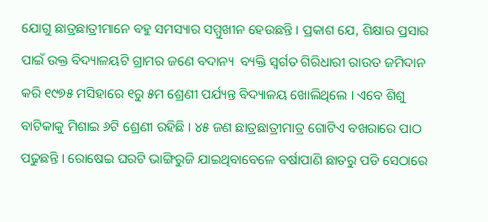ଯୋଗୁ ଛାତ୍ରଛାତ୍ରୀମାନେ ବହୁ ସମସ୍ୟାର ସମ୍ମୁଖୀନ ହେଉଛନ୍ତି । ପ୍ରକାଶ ଯେ, ଶିକ୍ଷାର ପ୍ରସାର ପାଇଁ ଉକ୍ତ ବିଦ୍ୟାଳୟଟି ଗ୍ରାମର ଜଣେ ବଦାନ୍ୟ  ବ୍ୟକ୍ତି ସ୍ୱର୍ଗତ ଗିରିଧାରୀ ରାଉତ ଜମିଦାନ କରି ୧୯୭୫ ମସିହାରେ ୧ରୁ ୫ମ ଶ୍ରେଣୀ ପର୍ଯ୍ୟନ୍ତ ବିଦ୍ୟାଳୟ ଖୋଲିଥିଲେ । ଏବେ ଶିଶୁ ବାଟିକାକୁ ମିଶାଇ ୬ଟି ଶ୍ରେଣୀ ରହିଛି । ୪୫ ଜଣ ଛାତ୍ରଛାତ୍ରୀମାତ୍ର ଗୋଟିଏ ବଖରାରେ ପାଠ ପଢୁଛନ୍ତି । ରୋଷେଇ ଘରଟି ଭାଙ୍ଗିରୁଜି ଯାଇଥିବାବେଳେ ବର୍ଷାପାଣି ଛାତରୁ ପଡି ସେଠାରେ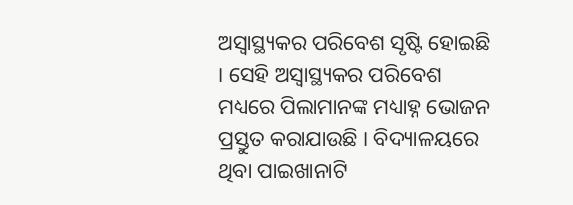ଅସ୍ୱାସ୍ଥ୍ୟକର ପରିବେଶ ସୃଷ୍ଟି ହୋଇଛି । ସେହି ଅସ୍ୱାସ୍ଥ୍ୟକର ପରିବେଶ ମଧ୍ୟରେ ପିଲାମାନଙ୍କ ମଧ୍ୟାହ୍ନ ଭୋଜନ ପ୍ରସ୍ତୁତ କରାଯାଉଛି । ବିଦ୍ୟାଳୟରେ ଥିବା ପାଇଖାନାଟି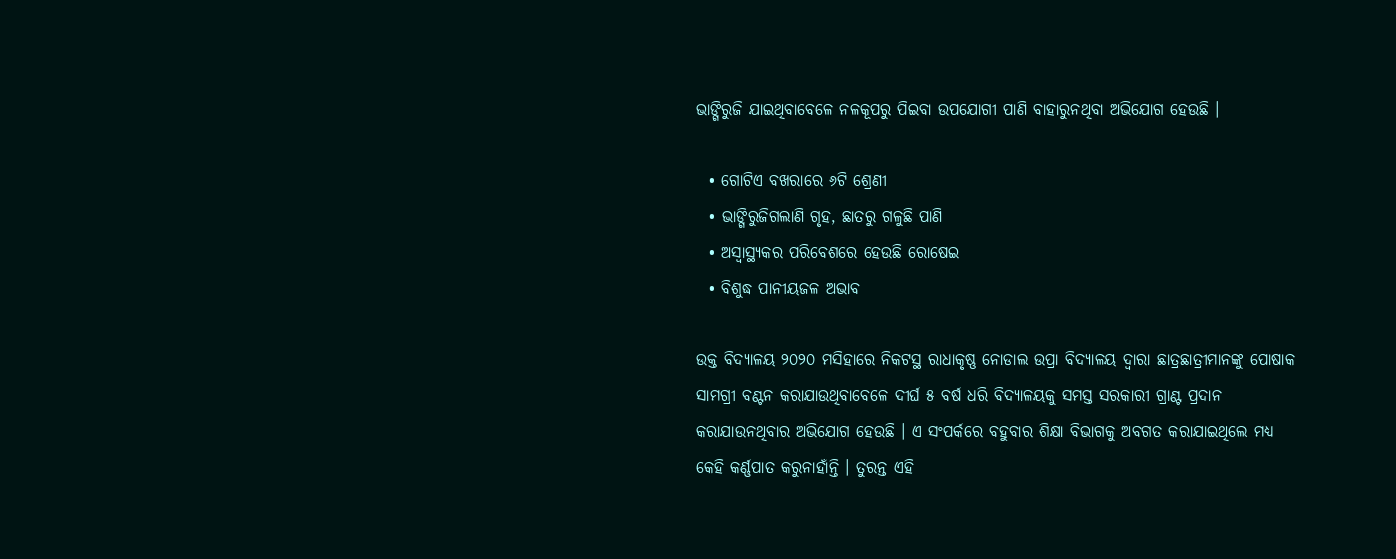ଭାଙ୍ଗିରୁଜି ଯାଇଥିବାବେଳେ ନଳକୂପରୁ ପିଇବା ଉପଯୋଗୀ ପାଣି ବାହାରୁନଥିବା ଅଭିଯୋଗ ହେଉଛି ।

  • ଗୋଟିଏ ବଖରାରେ ୬ଟି ଶ୍ରେଣୀ
  • ଭାଙ୍ଗିରୁଜିଗଲାଣି ଗୃହ, ଛାତରୁ ଗଳୁଛି ପାଣି
  • ଅସ୍ୱାସ୍ଥ୍ୟକର ପରିବେଶରେ ହେଉଛି ରୋଷେଇ
  • ବିଶୁଦ୍ଧ ପାନୀୟଜଳ ଅଭାବ

ଉକ୍ତ ବିଦ୍ୟାଳୟ ୨୦୨୦ ମସିହାରେ ନିକଟସ୍ଥ ରାଧାକୃଷ୍ଣ ନୋଡାଲ ଉପ୍ରା ବିଦ୍ୟାଳୟ ଦ୍ୱାରା ଛାତ୍ରଛାତ୍ରୀମାନଙ୍କୁ ପୋଷାକ ସାମଗ୍ରୀ ବଣ୍ଟନ କରାଯାଉଥିବାବେଳେ ଦୀର୍ଘ ୫ ବର୍ଷ ଧରି ବିଦ୍ୟାଳୟକୁ ସମସ୍ତ ସରକାରୀ ଗ୍ରାଣ୍ଟ ପ୍ରଦାନ କରାଯାଉନଥିବାର ଅଭିଯୋଗ ହେଉଛି । ଏ ସଂପର୍କରେ ବହୁବାର ଶିକ୍ଷା ବିଭାଗକୁ ଅବଗତ କରାଯାଇଥିଲେ ମଧ୍ୟ କେହି କର୍ଣ୍ଣପାତ କରୁନାହାଁନ୍ତି । ତୁରନ୍ତ ଏହି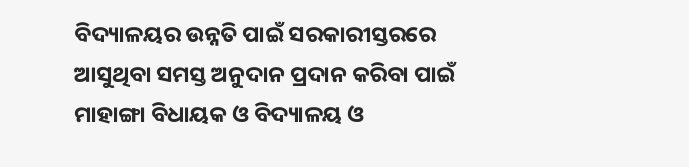ବିଦ୍ୟାଳୟର ଉନ୍ନତି ପାଇଁ ସରକାରୀସ୍ତରରେ ଆସୁଥିବା ସମସ୍ତ ଅନୁଦାନ ପ୍ରଦାନ କରିବା ପାଇଁ ମାହାଙ୍ଗା ବିଧାୟକ ଓ ବିଦ୍ୟାଳୟ ଓ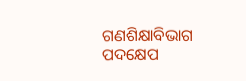ଗଣଶିକ୍ଷାବିଭାଗ ପଦକ୍ଷେପ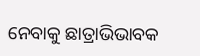ନେବାକୁ ଛାତ୍ରାଭିଭାବକ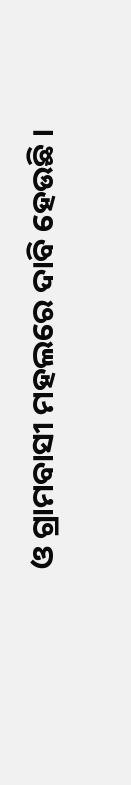ଓ ଗ୍ରାମବାସୀ ମହଲରେ ଦାବି ହେଉଛି ।